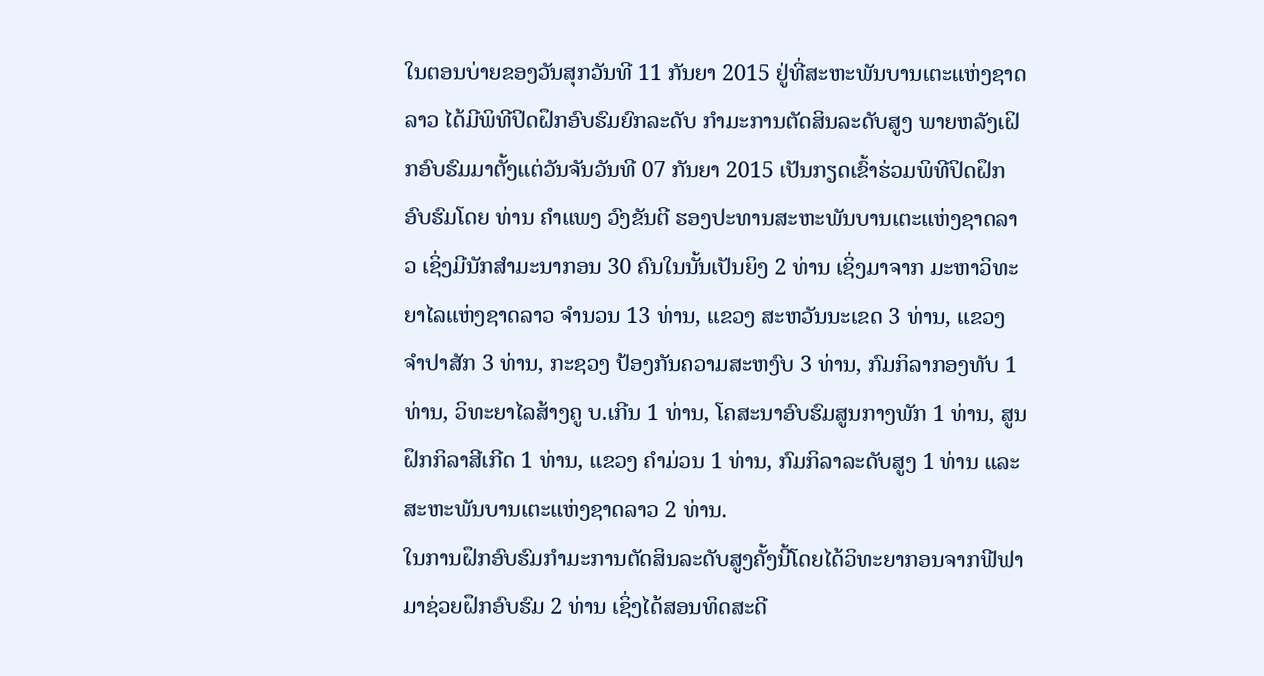ໃນຕອນບ່າຍຂອງວັນສຸກວັນທີ 11 ກັນຍາ 2015 ຢູ່ທີ່ສະຫະພັນບານເຕະແຫ່ງຊາດລາວ ໄດ້ມີພິທີປິດຝຶກອົບຮົມຍົກລະດັບ ກໍາມະການຕັດສິນລະດັບສູງ ພາຍຫລັງເຝິກອົບຮົມມາຕັ້ງແຕ່ວັນຈັນວັນທີ 07 ກັນຍາ 2015 ເປັນກຽດເຂົ້າຮ່ວມພິທີປິດຝຶກອົບຮົມໂດຍ ທ່ານ ຄໍາແພງ ວົງຂັນຕີ ຮອງປະທານສະຫະພັນບານເຕະແຫ່ງຊາດລາວ ເຊິ່ງມີນັກສໍາມະນາກອນ 30 ຄົນໃນນັ້ນເປັນຍິງ 2 ທ່ານ ເຊິ່ງມາຈາກ ມະຫາວິທະຍາໄລແຫ່ງຊາດລາວ ຈໍານວນ 13 ທ່ານ, ແຂວງ ສະຫວັນນະເຂດ 3 ທ່ານ, ແຂວງ ຈໍາປາສັກ 3 ທ່ານ, ກະຊວງ ປ້ອງກັນຄວາມສະຫງົບ 3 ທ່ານ, ກົມກິລາກອງທັບ 1 ທ່ານ, ວິທະຍາໄລສ້າງຄູ ບ.ເກີນ 1 ທ່ານ, ໂຄສະນາອົບຮົມສູນກາງພັກ 1 ທ່ານ, ສູນຝຶກກິລາສີເກີດ 1 ທ່ານ, ແຂວງ ຄໍາມ່ວນ 1 ທ່ານ, ກົມກິລາລະດັບສູງ 1 ທ່ານ ແລະ ສະຫະພັນບານເຕະແຫ່ງຊາດລາວ 2 ທ່ານ.
ໃນການຝຶກອົບຮົມກໍາມະການຕັດສິນລະດັບສູງຄັ້ງນີ້ໂດຍໄດ້ວິທະຍາກອນຈາກຟີຟາມາຊ່ວຍຝຶກອົບຮົມ 2 ທ່ານ ເຊິ່ງໄດ້ສອນທິດສະດີ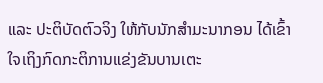ແລະ ປະຕິບັດຕົວຈິງ ໃຫ້ກັບນັກສໍາມະນາກອນ ໄດ້ເຂົ້າໃຈເຖິງກົດກະຕິການແຂ່ງຂັນບານເຕະ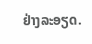ຢ່າງລະອຽດ.